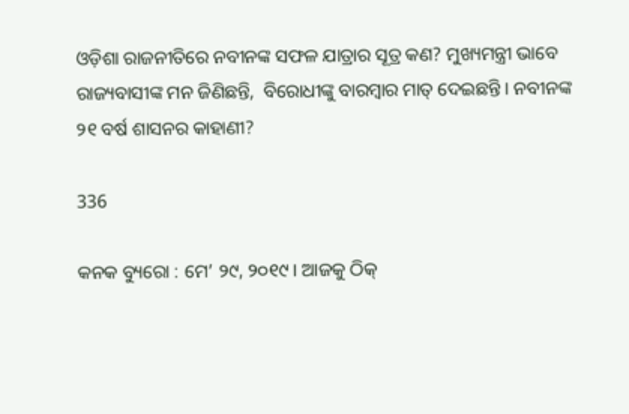ଓଡ଼ିଶା ରାଜନୀତିରେ ନବୀନଙ୍କ ସଫଳ ଯାତ୍ରାର ସୂତ୍ର କଣ? ମୁଖ୍ୟମନ୍ତ୍ରୀ ଭାବେ ରାଜ୍ୟବାସୀଙ୍କ ମନ ଜିଣିଛନ୍ତି,  ବିରୋଧୀଙ୍କୁ ବାରମ୍ବାର ମାତ୍ ଦେଇଛନ୍ତି । ନବୀନଙ୍କ ୨୧ ବର୍ଷ ଶାସନର କାହାଣୀ?

336

କନକ ବ୍ୟୁରୋ : ମେ’ ୨୯, ୨୦୧୯ । ଆଜକୁ ଠିକ୍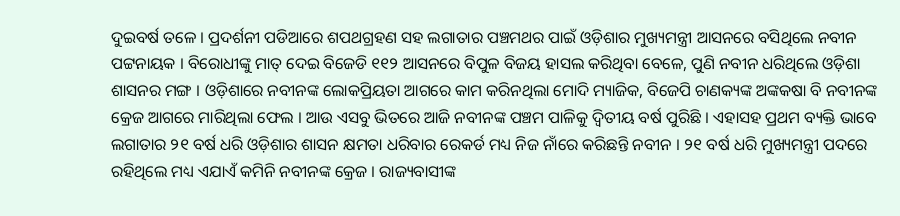ଦୁଇବର୍ଷ ତଳେ । ପ୍ରଦର୍ଶନୀ ପଡିଆରେ ଶପଥଗ୍ରହଣ ସହ ଲଗାତାର ପଞ୍ଚମଥର ପାଇଁ ଓଡ଼ିଶାର ମୁଖ୍ୟମନ୍ତ୍ରୀ ଆସନରେ ବସିଥିଲେ ନବୀନ ପଟ୍ଟନାୟକ । ବିରୋଧୀଙ୍କୁ ମାତ୍ ଦେଇ ବିଜେଡି ୧୧୨ ଆସନରେ ବିପୁଳ ବିଜୟ ହାସଲ କରିଥିବା ବେଳେ, ପୁଣି ନବୀନ ଧରିଥିଲେ ଓଡ଼ିଶା ଶାସନର ମଙ୍ଗ । ଓଡ଼ିଶାରେ ନବୀନଙ୍କ ଲୋକପ୍ରିୟତା ଆଗରେ କାମ କରିନଥିଲା ମୋଦି ମ୍ୟାଜିକ, ବିଜେପି ଚାଣକ୍ୟଙ୍କ ଅଙ୍କକଷା ବି ନବୀନଙ୍କ କ୍ରେଜ ଆଗରେ ମାରିଥିଲା ଫେଲ । ଆଉ ଏସବୁ ଭିତରେ ଆଜି ନବୀନଙ୍କ ପଞ୍ଚମ ପାଳିକୁ ଦ୍ୱିତୀୟ ବର୍ଷ ପୁରିଛି । ଏହାସହ ପ୍ରଥମ ବ୍ୟକ୍ତି ଭାବେ ଲଗାତାର ୨୧ ବର୍ଷ ଧରି ଓଡ଼ିଶାର ଶାସନ କ୍ଷମତା ଧରିବାର ରେକର୍ଡ ମଧ୍ୟ ନିଜ ନାଁରେ କରିଛନ୍ତି ନବୀନ । ୨୧ ବର୍ଷ ଧରି ମୁଖ୍ୟମନ୍ତ୍ରୀ ପଦରେ ରହିଥିଲେ ମଧ୍ୟ ଏଯାଏଁ କମିନି ନବୀନଙ୍କ କ୍ରେଜ । ରାଜ୍ୟବାସୀଙ୍କ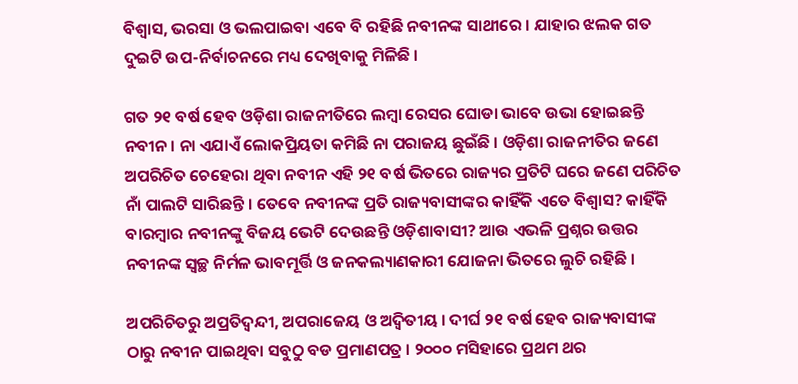ବିଶ୍ୱାସ, ଭରସା ଓ ଭଲପାଇବା ଏବେ ବି ରହିଛି ନବୀନଙ୍କ ସାଥୀରେ । ଯାହାର ଝଲକ ଗତ ଦୁଇଟି ଉପ-ନିର୍ବାଚନରେ ମଧ୍ୟ ଦେଖିବାକୁ ମିଳିଛି ।

ଗତ ୨୧ ବର୍ଷ ହେବ ଓଡ଼ିଶା ରାଜନୀତିରେ ଲମ୍ବା ରେସର ଘୋଡା ଭାବେ ଉଭା ହୋଇଛନ୍ତି ନବୀନ । ନା ଏଯାଏଁ ଲୋକପ୍ରିୟତା କମିଛି ନା ପରାଜୟ ଛୁଇଁଛି । ଓଡ଼ିଶା ରାଜନୀତିର ଜଣେ ଅପରିଚିତ ଚେହେରା ଥିବା ନବୀନ ଏହି ୨୧ ବର୍ଷ ଭିତରେ ରାଜ୍ୟର ପ୍ରତିଟି ଘରେ ଜଣେ ପରିଚିତ ନାଁ ପାଲଟି ସାରିଛନ୍ତି । ତେବେ ନବୀନଙ୍କ ପ୍ରତି ରାଜ୍ୟବାସୀଙ୍କର କାହିଁକି ଏତେ ବିଶ୍ୱାସ? କାହିଁକି ବାରମ୍ବାର ନବୀନଙ୍କୁ ବିଜୟ ଭେଟି ଦେଉଛନ୍ତି ଓଡ଼ିଶାବାସୀ? ଆଉ ଏଭଳି ପ୍ରଶ୍ନର ଉତ୍ତର ନବୀନଙ୍କ ସ୍ୱଚ୍ଛ ନିର୍ମଳ ଭାବମୂର୍ତ୍ତି ଓ ଜନକଲ୍ୟାଣକାରୀ ଯୋଜନା ଭିତରେ ଲୁଚି ରହିଛି ।

ଅପରିଚିତରୁ ଅପ୍ରତିଦ୍ୱନ୍ଦୀ, ଅପରାଜେୟ ଓ ଅଦ୍ୱିତୀୟ । ଦୀର୍ଘ ୨୧ ବର୍ଷ ହେବ ରାଜ୍ୟବାସୀଙ୍କ ଠାରୁ ନବୀନ ପାଇଥିବା ସବୁଠୁ ବଡ ପ୍ରମାଣପତ୍ର । ୨୦୦୦ ମସିହାରେ ପ୍ରଥମ ଥର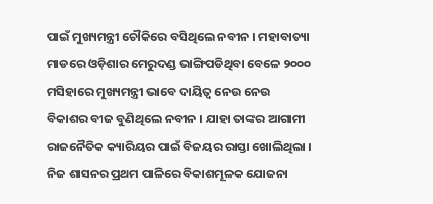ପାଇଁ ମୁଖ୍ୟମନ୍ତ୍ରୀ ଚୌକିରେ ବସିଥିଲେ ନବୀନ । ମହାବାତ୍ୟା ମାଡରେ ଓଡ଼ିଶାର ମେରୁଦଣ୍ଡ ଭାଙ୍ଗିପଡିଥିବା ବେଳେ ୨୦୦୦ ମସିହାରେ ମୁଖ୍ୟମନ୍ତ୍ରୀ ଭାବେ ଦାୟିତ୍ୱ ନେଉ ନେଉ ବିକାଶର ବୀଜ ବୁଣିଥିଲେ ନବୀନ । ଯାହା ତାଙ୍କର ଆଗାମୀ ରାଜନୈତିକ କ୍ୟାରିୟର ପାଇଁ ବିଜୟର ରାସ୍ତା ଖୋଲିଥିଲା । ନିଜ ଶାସନର ପ୍ରଥମ ପାଳିରେ ବିକାଶମୂଳକ ଯୋଜନା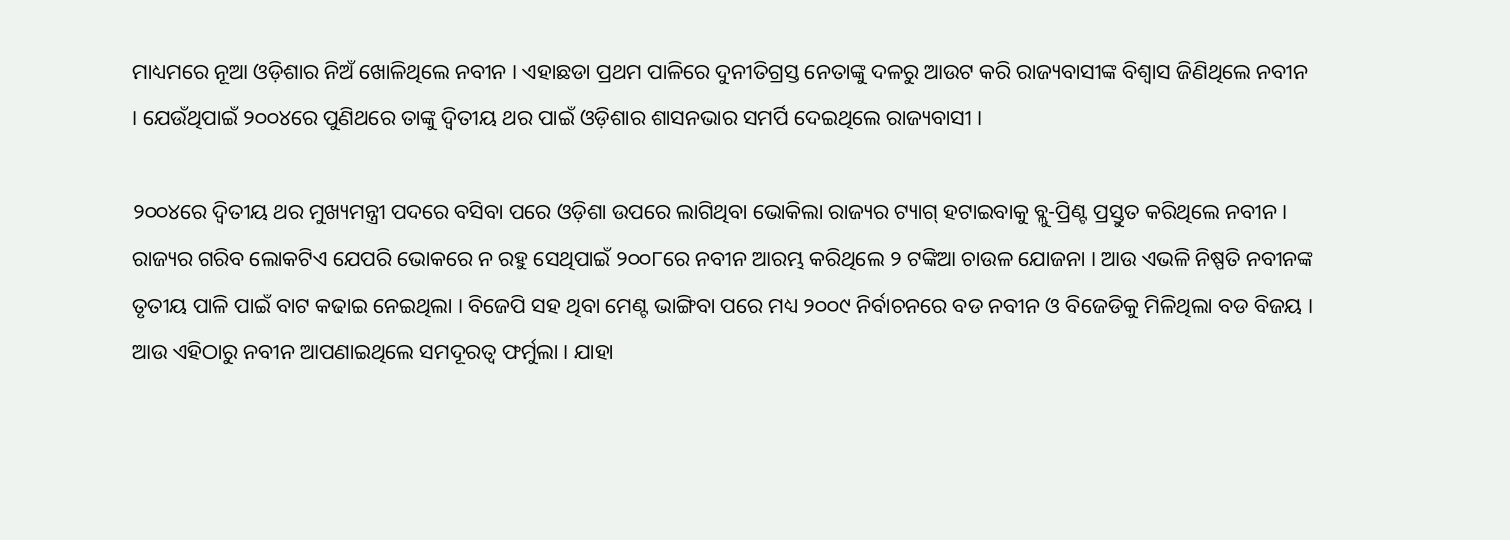ମାଧ୍ୟମରେ ନୂଆ ଓଡ଼ିଶାର ନିଅଁ ଖୋଳିଥିଲେ ନବୀନ । ଏହାଛଡା ପ୍ରଥମ ପାଳିରେ ଦୁନୀତିଗ୍ରସ୍ତ ନେତାଙ୍କୁ ଦଳରୁ ଆଉଟ କରି ରାଜ୍ୟବାସୀଙ୍କ ବିଶ୍ୱାସ ଜିଣିଥିଲେ ନବୀନ । ଯେଉଁଥିପାଇଁ ୨୦୦୪ରେ ପୁଣିଥରେ ତାଙ୍କୁ ଦ୍ୱିତୀୟ ଥର ପାଇଁ ଓଡ଼ିଶାର ଶାସନଭାର ସମର୍ପି ଦେଇଥିଲେ ରାଜ୍ୟବାସୀ ।

୨୦୦୪ରେ ଦ୍ୱିତୀୟ ଥର ମୁଖ୍ୟମନ୍ତ୍ରୀ ପଦରେ ବସିବା ପରେ ଓଡ଼ିଶା ଉପରେ ଲାଗିଥିବା ଭୋକିଲା ରାଜ୍ୟର ଟ୍ୟାଗ୍ ହଟାଇବାକୁ ବ୍ଲୁ-ପ୍ରିଣ୍ଟ ପ୍ରସ୍ତୁତ କରିଥିଲେ ନବୀନ । ରାଜ୍ୟର ଗରିବ ଲୋକଟିଏ ଯେପରି ଭୋକରେ ନ ରହୁ ସେଥିପାଇଁ ୨୦୦୮ରେ ନବୀନ ଆରମ୍ଭ କରିଥିଲେ ୨ ଟଙ୍କିଆ ଚାଉଳ ଯୋଜନା । ଆଉ ଏଭଳି ନିଷ୍ପତି ନବୀନଙ୍କ ତୃତୀୟ ପାଳି ପାଇଁ ବାଟ କଢାଇ ନେଇଥିଲା । ବିଜେପି ସହ ଥିବା ମେଣ୍ଟ ଭାଙ୍ଗିବା ପରେ ମଧ୍ୟ ୨୦୦୯ ନିର୍ବାଚନରେ ବଡ ନବୀନ ଓ ବିଜେଡିକୁ ମିଳିଥିଲା ବଡ ବିଜୟ । ଆଉ ଏହିଠାରୁ ନବୀନ ଆପଣାଇଥିଲେ ସମଦୂରତ୍ୱ ଫର୍ମୁଲା । ଯାହା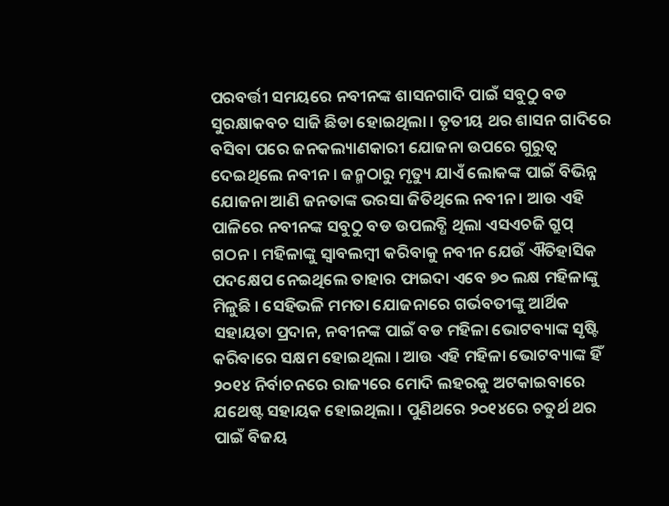ପରବର୍ତ୍ତୀ ସମୟରେ ନବୀନଙ୍କ ଶାସନଗାଦି ପାଇଁ ସବୁଠୁ ବଡ ସୁରକ୍ଷାକବଚ ସାଜି ଛିଡା ହୋଇଥିଲା । ତୃତୀୟ ଥର ଶାସନ ଗାଦିରେ ବସିବା ପରେ ଜନକଲ୍ୟାଣକାରୀ ଯୋଜନା ଉପରେ ଗୁରୁତ୍ୱ ଦେଇଥିଲେ ନବୀନ । ଜନ୍ମଠାରୁ ମୃତ୍ୟୁ ଯାଏଁ ଲୋକଙ୍କ ପାଇଁ ବିଭିନ୍ନ ଯୋଜନା ଆଣି ଜନତାଙ୍କ ଭରସା ଜିତିଥିଲେ ନବୀନ । ଆଉ ଏହି ପାଳିରେ ନବୀନଙ୍କ ସବୁଠୁ ବଡ ଉପଲବ୍ଧି ଥିଲା ଏସଏଚଜି ଗ୍ରୁପ୍ ଗଠନ । ମହିଳାଙ୍କୁ ସ୍ୱାବଲମ୍ବୀ କରିବାକୁ ନବୀନ ଯେଉଁ ଐତିହାସିକ ପଦକ୍ଷେପ ନେଇଥିଲେ ତାହାର ଫାଇଦା ଏବେ ୭୦ ଲକ୍ଷ ମହିଳାଙ୍କୁ ମିଳୁଛି । ସେହିଭଳି ମମତା ଯୋଜନାରେ ଗର୍ଭବତୀଙ୍କୁ ଆର୍ଥିକ ସହାୟତା ପ୍ରଦାନ, ନବୀନଙ୍କ ପାଇଁ ବଡ ମହିଳା ଭୋଟବ୍ୟାଙ୍କ ସୃଷ୍ଟି କରିବାରେ ସକ୍ଷମ ହୋଇଥିଲା । ଆଉ ଏହି ମହିଳା ଭୋଟବ୍ୟାଙ୍କ ହିଁ ୨୦୧୪ ନିର୍ବାଚନରେ ରାଜ୍ୟରେ ମୋଦି ଲହରକୁ ଅଟକାଇବାରେ ଯଥେଷ୍ଟ ସହାୟକ ହୋଇଥିଲା । ପୁଣିଥରେ ୨୦୧୪ରେ ଚତୁର୍ଥ ଥର ପାଇଁ ବିଜୟ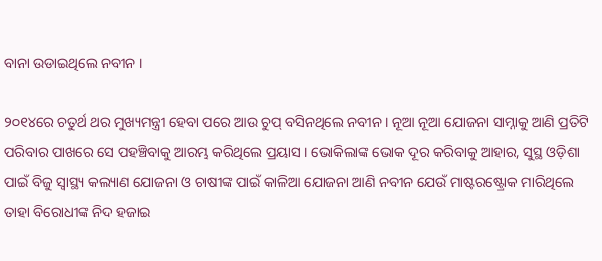ବାନା ଉଡାଇଥିଲେ ନବୀନ ।

୨୦୧୪ରେ ଚତୁର୍ଥ ଥର ମୁଖ୍ୟମନ୍ତ୍ରୀ ହେବା ପରେ ଆଉ ଚୁପ୍ ବସିନଥିଲେ ନବୀନ । ନୂଆ ନୂଆ ଯୋଜନା ସାମ୍ନାକୁ ଆଣି ପ୍ରତିଟି ପରିବାର ପାଖରେ ସେ ପହଞ୍ଚିବାକୁ ଆରମ୍ଭ କରିଥିଲେ ପ୍ରୟାସ । ଭୋକିଲାଙ୍କ ଭୋକ ଦୂର କରିବାକୁ ଆହାର, ସୁସ୍ଥ ଓଡ଼ିଶା ପାଇଁ ବିଜୁ ସ୍ୱାସ୍ଥ୍ୟ କଲ୍ୟାଣ ଯୋଜନା ଓ ଚାଷୀଙ୍କ ପାଇଁ କାଳିଆ ଯୋଜନା ଆଣି ନବୀନ ଯେଉଁ ମାଷ୍ଟରଷ୍ଟ୍ରୋକ ମାରିଥିଲେ ତାହା ବିରୋଧୀଙ୍କ ନିଦ ହଜାଇ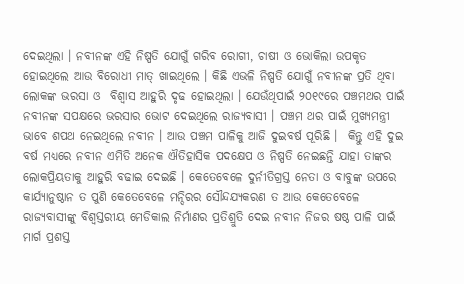ଦେଇଥିଲା । ନବୀନଙ୍କ ଏହି ନିଷ୍ପତି ଯୋଗୁଁ ଗରିବ ରୋଗୀ, ଚାଷୀ ଓ ଭୋକିଲା ଉପକୃତ ହୋଇଥିଲେ ଆଉ ବିରୋଧୀ ମାତ୍ ଖାଇଥିଲେ । କିଛି ଏଭଳି ନିଷ୍ପତି ଯୋଗୁଁ ନବୀନଙ୍କ ପ୍ରତି ଥିବା ଲୋକଙ୍କ ଭରସା ଓ  ବିଶ୍ୱାସ ଆହୁରି ଦୃଢ ହୋଇଥିଲା । ଯେଉଁଥିପାଇଁ ୨୦୧୯ରେ ପଞ୍ଚମଥର ପାଇଁ ନବୀନଙ୍କ ସପକ୍ଷରେ ଭରସାର ଭୋଟ ଦେଇଥିଲେ ରାଜ୍ୟବାସୀ । ପଞ୍ଚମ ଥର ପାଇଁ ମୁଖ୍ୟମନ୍ତ୍ରୀ ଭାବେ ଶପଥ ନେଇଥିଲେ ନବୀନ । ଆଉ ପଞ୍ଚମ ପାଳିକୁ ଆଜି ଦୁଇବର୍ଷ ପୂରିଛି ।  କିନ୍ତୁ ଏହି ଦୁଇ ବର୍ଷ ମଧ୍ୟରେ ନବୀନ ଏମିତି ଅନେକ ଐତିହାସିକ ପଦକ୍ଷେପ ଓ ନିଷ୍ପତି ନେଇଛନ୍ତି ଯାହା ତାଙ୍କର ଲୋକପ୍ରିୟତାକୁ ଆହୁରି ବଢାଇ ଦେଇଛି । କେତେବେଳେ ଦୁର୍ନୀତିଗ୍ରସ୍ତ ନେତା ଓ ବାବୁଙ୍କ ଉପରେ କାର୍ଯ୍ୟାନୁଷ୍ଠାନ ତ ପୁଣି କେତେବେଳେ ମନ୍ଦିରର ସୌନ୍ଦଯ୍ୟକରଣ ତ ଆଉ କେତେବେଳେ ରାଜ୍ୟବାସୀଙ୍କୁ ବିଶ୍ୱସ୍ତରୀୟ ମେଡିକାଲ ନିର୍ମାଣର ପ୍ରତିଶ୍ରୁତି ଦେଇ ନବୀନ ନିଜର ଷଷ୍ଠ ପାଳି ପାଇଁ ମାର୍ଗ ପ୍ରଶସ୍ତ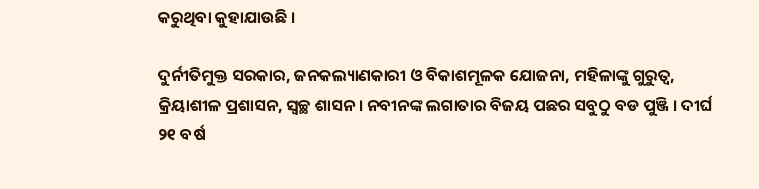କରୁଥିବା କୁହାଯାଉଛି ।

ଦୁର୍ନୀତିମୁକ୍ତ ସରକାର, ଜନକଲ୍ୟାଣକାରୀ ଓ ବିକାଶମୂଳକ ଯୋଜନା, ମହିଳାଙ୍କୁ ଗୁରୁତ୍ୱ,  କ୍ରିୟାଶୀଳ ପ୍ରଶାସନ, ସ୍ୱଚ୍ଛ ଶାସନ । ନବୀନଙ୍କ ଲଗାତାର ବିଜୟ ପଛର ସବୁଠୁ ବଡ ପୁଞ୍ଜି । ଦୀର୍ଘ ୨୧ ବର୍ଷ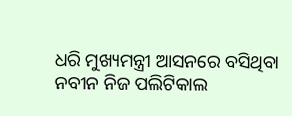ଧରି ମୁଖ୍ୟମନ୍ତ୍ରୀ ଆସନରେ ବସିଥିବା ନବୀନ ନିଜ ପଲିଟିକାଲ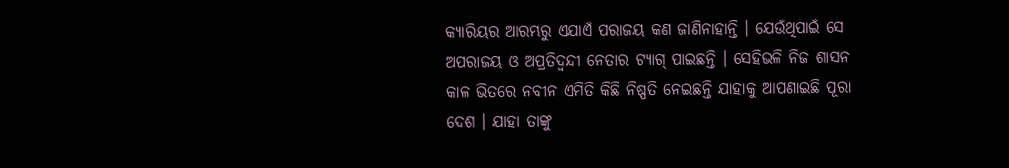କ୍ୟାରିୟର ଆରମ୍ଭରୁ ଏଯାଏଁ ପରାଜୟ କଣ ଜାଣିନାହାନ୍ତି । ଯେଉଁଥିପାଇଁ ସେ ଅପରାଜୟ ଓ ଅପ୍ରତିଦ୍ୱନ୍ଦୀ ନେତାର ଟ୍ୟାଗ୍ ପାଇଛନ୍ତି । ସେହିଭଳି ନିଜ ଶାସନ କାଳ ଭିତରେ ନବୀନ ଏମିତି କିଛି ନିଷ୍ପତି ନେଇଛନ୍ତି ଯାହାକୁ ଆପଣାଇଛି ପୂରା ଦେଶ । ଯାହା ତାଙ୍କୁ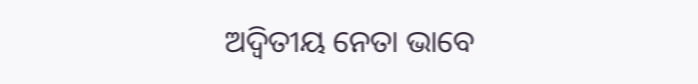ଅଦ୍ୱିତୀୟ ନେତା ଭାବେ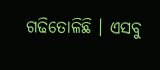ଗଢିତୋଳିଛି । ଏସବୁ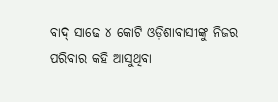ବାଦ୍ ସାଢେ ୪ କୋଟି ଓଡ଼ିଶାବାସୀଙ୍କୁ ନିଜର ପରିବାର କହି ଆସୁଥିବା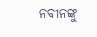ନବୀନଙ୍କୁ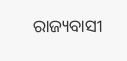ରାଜ୍ୟବାସୀ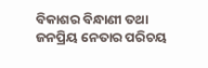ବିକାଶର ବିନ୍ଧାଣୀ ତଥା ଜନପ୍ରିୟ ନେତାର ପରିଚୟ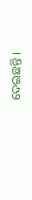ଦେଇଛନ୍ତି ।